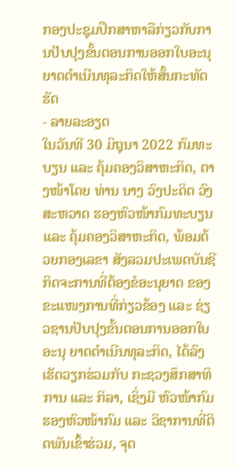ກອງປະຊຸມປຶກສາຫາລືກ່ຽວກັບການປັບປຸງຂັ້ນຕອນການອອກໃບອະນຸຍາດດໍາເນີນທຸລະກິດໃຫ້ສັ້ນກະທັດຮັດ
- ລາຍລະອຽດ
ໃນວັນທີ 30 ມິຖຸນາ 2022 ກົມທະບຽນ ແລະ ຄຸ້ມຄອງວິສາຫະກິດ, ຕາງໜ້າໂດຍ ທ່ານ ນາງ ວົງປະດິດ ວົງສະຫວາດ ຮອງຫົວໜ້າກົມທະບຽນ ແລະ ຄຸ້ມຄອງວິສາຫະກິດ, ພ້ອມດ້ວຍກອງເລຂາ ສັງລວມປະເພດບັນຊີກິດຈະການທີ່ຕ້ອງຂໍອະນຸຍາດ ຂອງຂະແໜງການທີ່ກ່ຽວຂ້ອງ ແລະ ຊ່ຽວຊານປັບປຸງຂັ້ນຕອນການອອກໃບອະນຸ ຍາດດໍາເນີນທຸລະກິດ, ໄດ້ລົງເຮັດວຽກຮ່ວມກັບ ກະຊວງສຶກສາທິການ ແລະ ກິລາ, ເຊິ່ງມີ ຫົວໜ້າກົມຮອງຫົວໜ້າກົມ ແລະ ວິຊາການທີ່ຕິດພັນເຂົ້າຮ່ວມ, ຈຸດ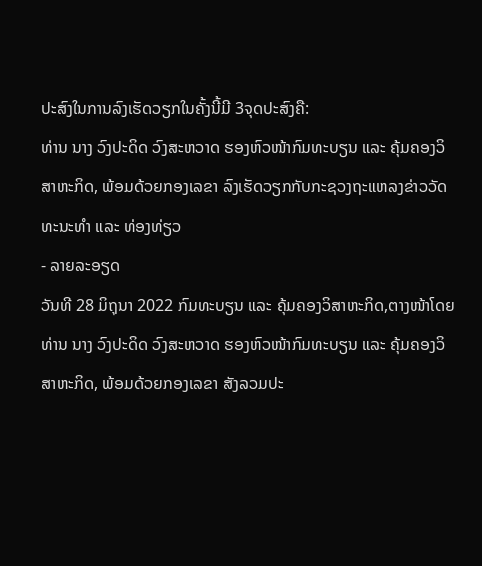ປະສົງໃນການລົງເຮັດວຽກໃນຄັ້ງນີ້ມີ 3ຈຸດປະສົງຄື:
ທ່ານ ນາງ ວົງປະດິດ ວົງສະຫວາດ ຮອງຫົວໜ້າກົມທະບຽນ ແລະ ຄຸ້ມຄອງວິສາຫະກິດ, ພ້ອມດ້ວຍກອງເລຂາ ລົງເຮັດວຽກກັບກະຊວງຖະແຫລງຂ່າວວັດທະນະທໍາ ແລະ ທ່ອງທ່ຽວ
- ລາຍລະອຽດ
ວັນທີ 28 ມິຖຸນາ 2022 ກົມທະບຽນ ແລະ ຄຸ້ມຄອງວິສາຫະກິດ,ຕາງໜ້າໂດຍ ທ່ານ ນາງ ວົງປະດິດ ວົງສະຫວາດ ຮອງຫົວໜ້າກົມທະບຽນ ແລະ ຄຸ້ມຄອງວິສາຫະກິດ, ພ້ອມດ້ວຍກອງເລຂາ ສັງລວມປະ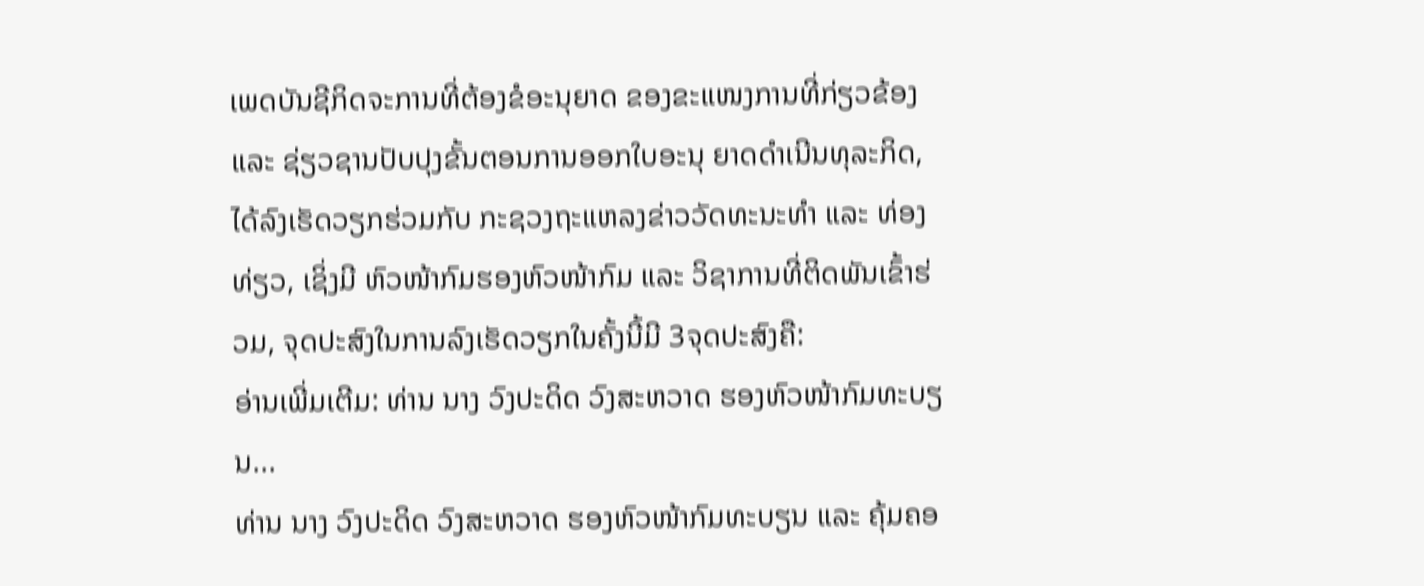ເພດບັນຊີກິດຈະການທີ່ຕ້ອງຂໍອະນຸຍາດ ຂອງຂະແໜງການທີ່ກ່ຽວຂ້ອງ ແລະ ຊ່ຽວຊານປັບປຸງຂັ້ນຕອນການອອກໃບອະນຸ ຍາດດໍາເນີນທຸລະກິດ, ໄດ້ລົງເຮັດວຽກຮ່ວມກັບ ກະຊວງຖະແຫລງຂ່າວວັດທະນະທໍາ ແລະ ທ່ອງທ່ຽວ, ເຊິ່ງມີ ຫົວໜ້າກົມຮອງຫົວໜ້າກົມ ແລະ ວິຊາການທີ່ຕິດພັນເຂົ້າຮ່ວມ, ຈຸດປະສົງໃນການລົງເຮັດວຽກໃນຄັ້ງນີ້ມີ 3ຈຸດປະສົງຄື:
ອ່ານເພີ່ມເຕີມ: ທ່ານ ນາງ ວົງປະດິດ ວົງສະຫວາດ ຮອງຫົວໜ້າກົມທະບຽນ...
ທ່ານ ນາງ ວົງປະດິດ ວົງສະຫວາດ ຮອງຫົວໜ້າກົມທະບຽນ ແລະ ຄຸ້ມຄອ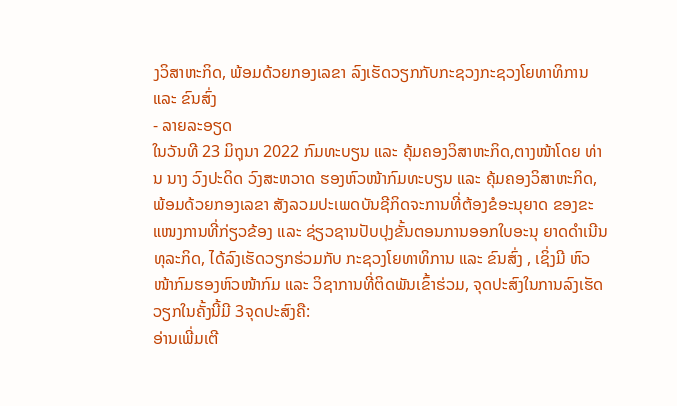ງວິສາຫະກິດ, ພ້ອມດ້ວຍກອງເລຂາ ລົງເຮັດວຽກກັບກະຊວງກະຊວງໂຍທາທິການ ແລະ ຂົນສົ່ງ
- ລາຍລະອຽດ
ໃນວັນທີ 23 ມິຖຸນາ 2022 ກົມທະບຽນ ແລະ ຄຸ້ມຄອງວິສາຫະກິດ,ຕາງໜ້າໂດຍ ທ່ານ ນາງ ວົງປະດິດ ວົງສະຫວາດ ຮອງຫົວໜ້າກົມທະບຽນ ແລະ ຄຸ້ມຄອງວິສາຫະກິດ, ພ້ອມດ້ວຍກອງເລຂາ ສັງລວມປະເພດບັນຊີກິດຈະການທີ່ຕ້ອງຂໍອະນຸຍາດ ຂອງຂະແໜງການທີ່ກ່ຽວຂ້ອງ ແລະ ຊ່ຽວຊານປັບປຸງຂັ້ນຕອນການອອກໃບອະນຸ ຍາດດໍາເນີນທຸລະກິດ, ໄດ້ລົງເຮັດວຽກຮ່ວມກັບ ກະຊວງໂຍທາທິການ ແລະ ຂົນສົ່ງ , ເຊິ່ງມີ ຫົວໜ້າກົມຮອງຫົວໜ້າກົມ ແລະ ວິຊາການທີ່ຕິດພັນເຂົ້າຮ່ວມ, ຈຸດປະສົງໃນການລົງເຮັດວຽກໃນຄັ້ງນີ້ມີ 3ຈຸດປະສົງຄື:
ອ່ານເພີ່ມເຕີ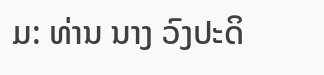ມ: ທ່ານ ນາງ ວົງປະດິ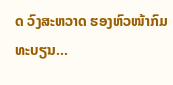ດ ວົງສະຫວາດ ຮອງຫົວໜ້າກົມທະບຽນ...